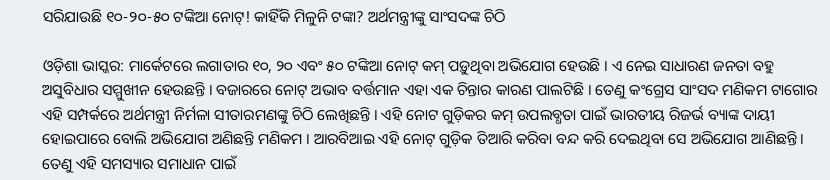ସରିଯାଉଛି ୧୦-୨୦-୫୦ ଟଙ୍କିଆ ନୋଟ୍! କାହିଁକି ମିଳୁନି ଟଙ୍କା? ଅର୍ଥମନ୍ତ୍ରୀଙ୍କୁ ସାଂସଦଙ୍କ ଚିଠି

ଓଡ଼ିଶା ଭାସ୍କର: ମାର୍କେଟରେ ଲଗାତାର ୧୦, ୨୦ ଏବଂ ୫୦ ଟଙ୍କିଆ ନୋଟ୍ କମ୍ ପଡ଼ୁଥିବା ଅଭିଯୋଗ ହେଉଛି । ଏ ନେଇ ସାଧାରଣ ଜନତା ବହୁ ଅସୁବିଧାର ସମ୍ମୁଖୀନ ହେଉଛନ୍ତି । ବଜାରରେ ନୋଟ୍ ଅଭାବ ବର୍ତ୍ତମାନ ଏହା ଏକ ଚିନ୍ତାର କାରଣ ପାଲଟିଛି । ତେଣୁ କଂଗ୍ରେସ ସାଂସଦ ମଣିକମ ଟାଗୋର ଏହି ସମ୍ପର୍କରେ ଅର୍ଥମନ୍ତ୍ରୀ ନିର୍ମଳା ସୀତାରମଣଙ୍କୁ ଚିଠି ଲେଖିଛନ୍ତି । ଏହି ନୋଟ ଗୁଡ଼ିକର କମ୍ ଉପଲବ୍ଧତା ପାଇଁ ଭାରତୀୟ ରିଜର୍ଭ ବ୍ୟାଙ୍କ ଦାୟୀ ହୋଇପାରେ ବୋଲି ଅଭିଯୋଗ ଅଣିଛନ୍ତି ମଣିକମ । ଆରବିଆଇ ଏହି ନୋଟ୍ ଗୁଡ଼ିକ ତିଆରି କରିବା ବନ୍ଦ କରି ଦେଇଥିବା ସେ ଅଭିଯୋଗ ଆଣିଛନ୍ତି । ତେଣୁ ଏହି ସମସ୍ୟାର ସମାଧାନ ପାଇଁ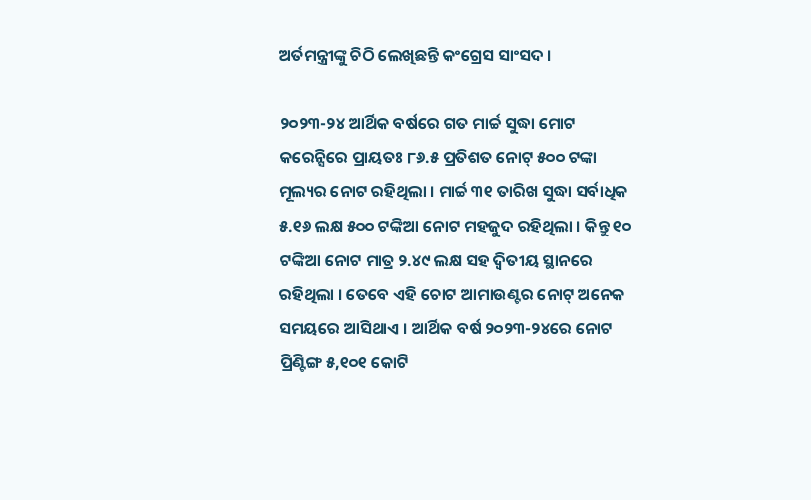ଅର୍ତମନ୍ତ୍ରୀଙ୍କୁ ଚିଠି ଲେଖିଛନ୍ତି କଂଗ୍ରେସ ସାଂସଦ ।

୨୦୨୩-୨୪ ଆର୍ଥିକ ବର୍ଷରେ ଗତ ମାର୍ଚ୍ଚ ସୁଦ୍ଧା ମୋଟ କରେନ୍ସିରେ ପ୍ରାୟତଃ ୮୬.୫ ପ୍ରତିଶତ ନୋଟ୍ ୫୦୦ ଟଙ୍କା ମୂଲ୍ୟର ନୋଟ ରହିଥିଲା । ମାର୍ଚ୍ଚ ୩୧ ତାରିଖ ସୁଦ୍ଧା ସର୍ବାଧିକ ୫.୧୬ ଲକ୍ଷ ୫୦୦ ଟଙ୍କିଆ ନୋଟ ମହଜୁଦ ରହିଥିଲା । କିନ୍ତୁ ୧୦ ଟଙ୍କିଆ ନୋଟ ମାତ୍ର ୨.୪୯ ଲକ୍ଷ ସହ ଦ୍ୱିତୀୟ ସ୍ଥାନରେ ରହିଥିଲା । ତେବେ ଏହି ଚୋଟ ଆମାଉଣ୍ଟର ନୋଟ୍ ଅନେକ ସମୟରେ ଆସିଥାଏ । ଆର୍ଥିକ ବର୍ଷ ୨୦୨୩-୨୪ରେ ନୋଟ ପ୍ରିଣ୍ଟିଙ୍ଗ ୫,୧୦୧ କୋଟି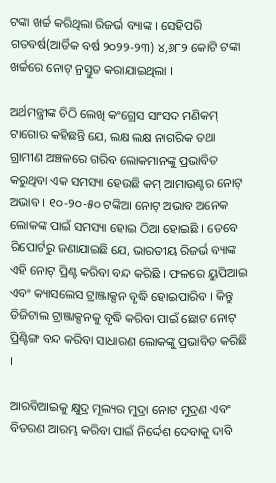ଟଙ୍କା ଖର୍ଚ୍ଚ କରିଥିଲା ରିଜର୍ଭ ବ୍ୟାଙ୍କ । ସେହିପରି ଗତବର୍ଷ(ଆର୍ତିକ ବର୍ଷ ୨୦୨୨-୨୩) ୪,୬୮୨ କୋଟି ଟଙ୍କା ଖର୍ଚ୍ଚରେ ନୋଟ୍ ନ୍ରସ୍ତୁତ କରାଯାଇଥିଲା ।

ଅର୍ଥମନ୍ତ୍ରୀଙ୍କ ଚିଠି ଲେଖି କଂଗ୍ରେସ ସାଂସଦ ମଣିକମ୍ ଟାଗୋର କହିଛନ୍ତି ଯେ, ଲକ୍ଷ ଲକ୍ଷ ନାଗରିକ ତଥା ଗ୍ରାମୀଣ ଅଞ୍ଚଳରେ ଗରିବ ଲୋକମାନଙ୍କୁ ପ୍ରଭାବିତ କରୁଥିବା ଏକ ସମସ୍ୟା ହେଉଛି କମ୍ ଆମାଉଣ୍ଟର ନୋଟ୍ ଅଭାବ । ୧୦-୨୦-୫୦ ଟଙ୍କିଆ ନୋଟ୍ ଅଭାବ ଅନେକ ଲୋକଙ୍କ ପାଇଁ ସମସ୍ୟା ହୋଇ ଠିଆ ହୋଇଛି । ତେବେ ରିପୋର୍ଟରୁ ଜଣାଯାଇଛି ଯେ, ଭାରତୀୟ ରିଜର୍ଭ ବ୍ୟାଙ୍କ ଏହି ନୋଟ୍ ପ୍ରିଣ୍ଟ କରିବା ବନ୍ଦ କରିଛି । ଫଳରେ ୟୁପିଆଇ ଏବଂ କ୍ୟାସଲେସ ଟ୍ରାଞ୍ଜାକ୍ସନ ବୃଦ୍ଧି ହୋଇପାରିବ । କିନ୍ତୁ ଡିଜିଟାଲ ଟ୍ରାଞ୍ଜାକ୍ସନକୁ ବୃଦ୍ଧି କରିବା ପାଇଁ ଛୋଟ ନୋଟ୍ ପ୍ରିଣ୍ଟିଙ୍ଗ ବନ୍ଦ କରିବା ସାଧାରଣ ଲୋକଙ୍କୁ ପ୍ରଭାବିତ କରିଛି ।

ଆରବିଆଇକୁ କ୍ଷୁଦ୍ର ମୂଲ୍ୟର ମୁଦ୍ରା ନୋଟ ମୁଦ୍ରଣ ଏବଂ ବିତରଣ ଆରମ୍ଭ କରିବା ପାଇଁ ନିର୍ଦ୍ଦେଶ ଦେବାକୁ ଦାବି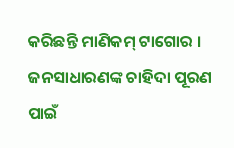କରିଛନ୍ତି ମାଣିକମ୍ ଟାଗୋର । ଜନସାଧାରଣଙ୍କ ଚାହିଦା ପୂରଣ ପାଇଁ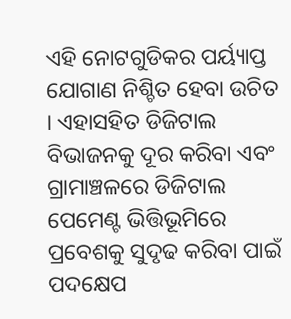ଏହି ନୋଟଗୁଡିକର ପର୍ୟ୍ୟାପ୍ତ ଯୋଗାଣ ନିଶ୍ଚିତ ହେବା ଉଚିତ । ଏହାସହିତ ଡିଜିଟାଲ ବିଭାଜନକୁ ଦୂର କରିବା ଏବଂ ଗ୍ରାମାଞ୍ଚଳରେ ଡିଜିଟାଲ ପେମେଣ୍ଟ ଭିତ୍ତିଭୂମିରେ ପ୍ରବେଶକୁ ସୁଦୃଢ କରିବା ପାଇଁ ପଦକ୍ଷେପ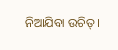ନିଆଯିବା ଉଚିତ୍ ।